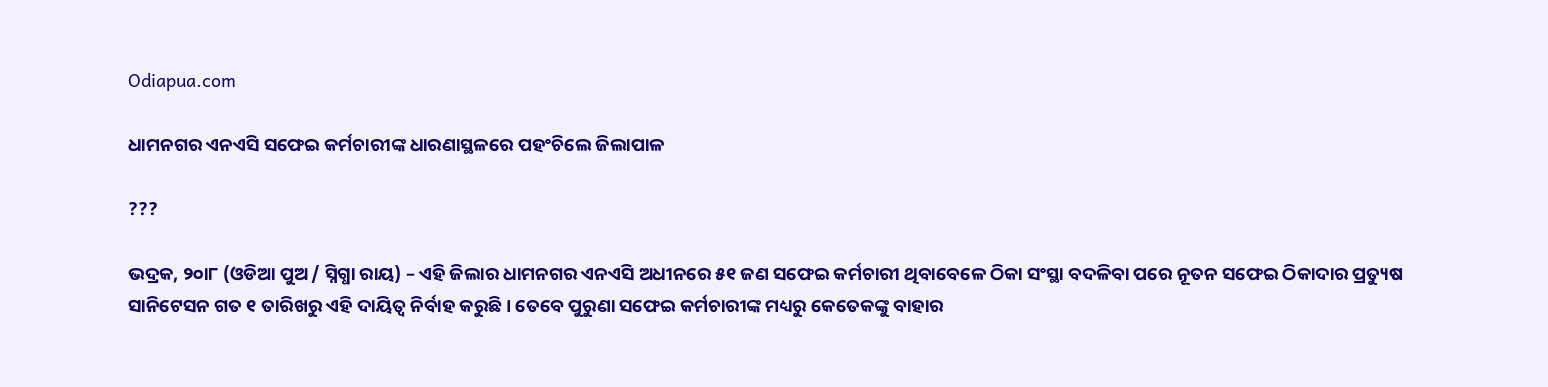Odiapua.com

ଧାମନଗର ଏନଏସି ସଫେଇ କର୍ମଚାରୀଙ୍କ ଧାରଣାସ୍ଥଳରେ ପହଂଚିଲେ ଜିଲାପାଳ

???

ଭଦ୍ରକ, ୨୦ା୮ (ଓଡିଆ ପୁଅ / ସ୍ନିଗ୍ଧା ରାୟ) – ଏହି ଜିଲାର ଧାମନଗର ଏନଏସି ଅଧୀନରେ ୫୧ ଜଣ ସଫେଇ କର୍ମଚାରୀ ଥିବାବେଳେ ଠିକା ସଂସ୍ଥା ବଦଳିବା ପରେ ନୂତନ ସଫେଇ ଠିକାଦାର ପ୍ରତ୍ୟୁଷ ସାନିଟେସନ ଗତ ୧ ତାରିଖରୁ ଏହି ଦାୟିତ୍ୱ ନିର୍ବାହ କରୁଛି । ତେବେ ପୁରୁଣା ସଫେଇ କର୍ମଚାରୀଙ୍କ ମଧ୍ୟରୁ କେତେକଙ୍କୁ ବାହାର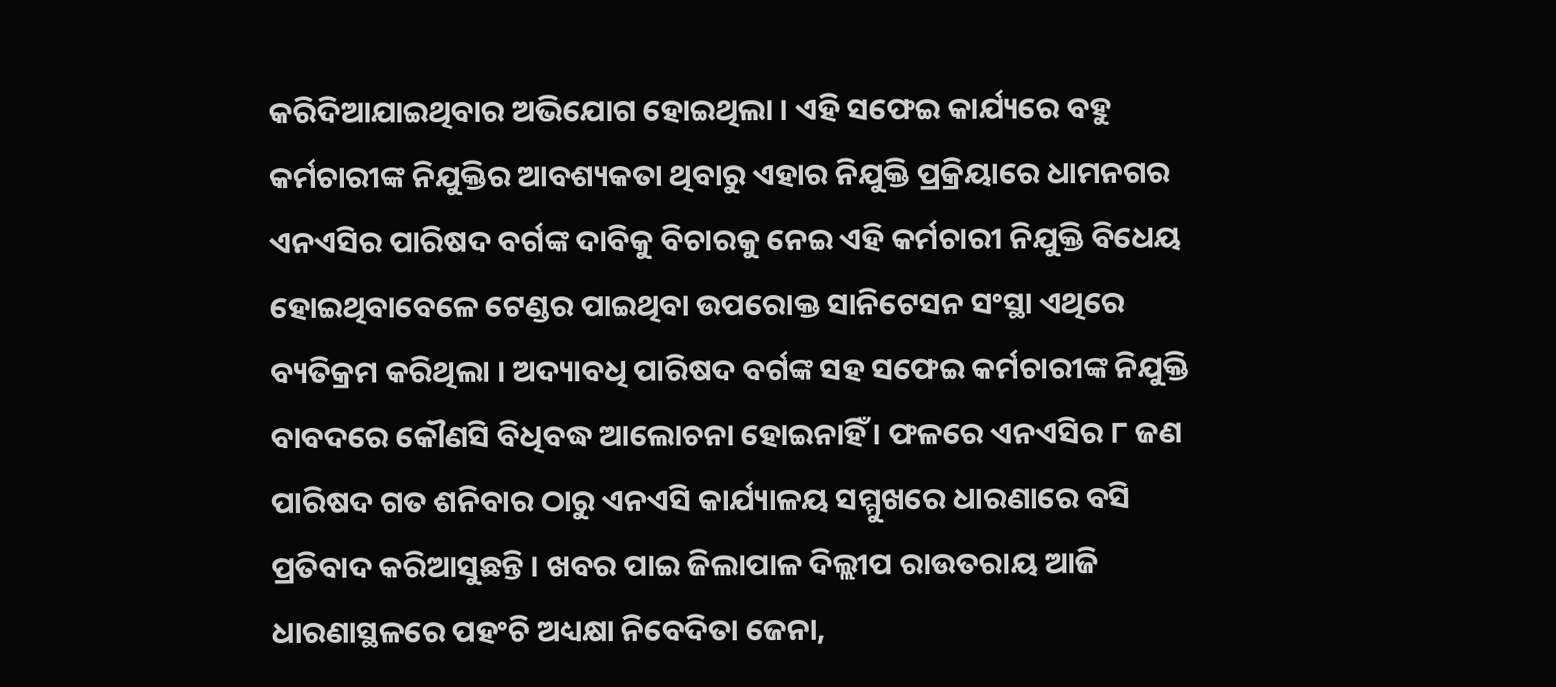କରିଦିଆଯାଇଥିବାର ଅଭିଯୋଗ ହୋଇଥିଲା । ଏହି ସଫେଇ କାର୍ଯ୍ୟରେ ବହୁ କର୍ମଚାରୀଙ୍କ ନିଯୁକ୍ତିର ଆବଶ୍ୟକତା ଥିବାରୁ ଏହାର ନିଯୁକ୍ତି ପ୍ରକ୍ରିୟାରେ ଧାମନଗର ଏନଏସିର ପାରିଷଦ ବର୍ଗଙ୍କ ଦାବିକୁ ବିଚାରକୁ ନେଇ ଏହି କର୍ମଚାରୀ ନିଯୁକ୍ତି ବିଧେୟ ହୋଇଥିବାବେଳେ ଟେଣ୍ଡର ପାଇଥିବା ଉପରୋକ୍ତ ସାନିଟେସନ ସଂସ୍ଥା ଏଥିରେ ବ୍ୟତିକ୍ରମ କରିଥିଲା । ଅଦ୍ୟାବଧି ପାରିଷଦ ବର୍ଗଙ୍କ ସହ ସଫେଇ କର୍ମଚାରୀଙ୍କ ନିଯୁକ୍ତି ବାବଦରେ କୌଣସି ବିଧିବଦ୍ଧ ଆଲୋଚନା ହୋଇନାହିଁ । ଫଳରେ ଏନଏସିର ୮ ଜଣ ପାରିଷଦ ଗତ ଶନିବାର ଠାରୁ ଏନଏସି କାର୍ଯ୍ୟାଳୟ ସମ୍ମୁଖରେ ଧାରଣାରେ ବସି ପ୍ରତିବାଦ କରିଆସୁଛନ୍ତି । ଖବର ପାଇ ଜିଲାପାଳ ଦିଲ୍ଲୀପ ରାଉତରାୟ ଆଜି ଧାରଣାସ୍ଥଳରେ ପହଂଚି ଅଧ୍ୟକ୍ଷା ନିବେଦିତା ଜେନା,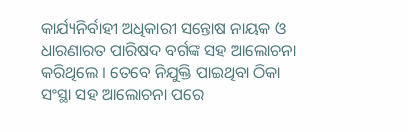କାର୍ଯ୍ୟନିର୍ବାହୀ ଅଧିକାରୀ ସନ୍ତୋଷ ନାୟକ ଓ ଧାରଣାରତ ପାରିଷଦ ବର୍ଗଙ୍କ ସହ ଆଲୋଚନା କରିଥିଲେ । ତେବେ ନିଯୁକ୍ତି ପାଇଥିବା ଠିକା ସଂସ୍ଥା ସହ ଆଲୋଚନା ପରେ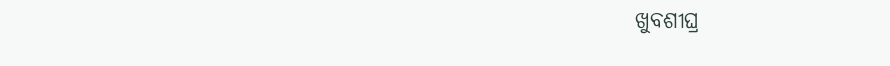ଖୁବଶୀଘ୍ର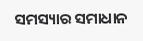ସମସ୍ୟାର ସମାଧାନ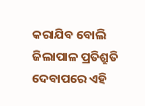କରାଯିବ ବୋଲି ଜିଲାପାଳ ପ୍ରତିଶ୍ରୁତି ଦେବାପରେ ଏହି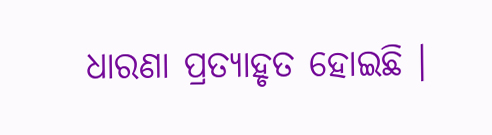ଧାରଣା ପ୍ରତ୍ୟାହୃତ ହୋଇଛି ।